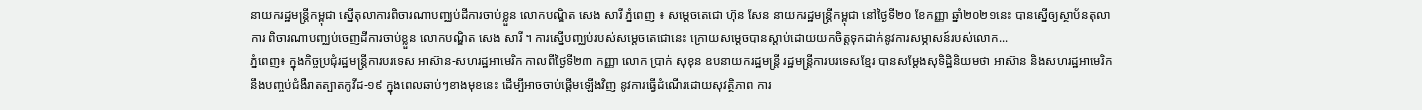នាយករដ្ឋមន្រ្តីកម្ពុជា ស្នើតុលាការពិចារណាបញ្ឈប់ដីការចាប់ខ្លួន លោកបណ្ឌិត សេង សារី ភ្នំពេញ ៖ សម្តេចតេជោ ហ៊ុន សែន នាយករដ្ឋមន្រ្តីកម្ពុជា នៅថ្ងៃទី២០ ខែកញ្ញា ឆ្នាំ២០២១នេះ បានស្នើឲ្យស្ថាប័នតុលាការ ពិចារណាបញ្ឈប់ចេញដីការចាប់ខ្លួន លោកបណ្ឌិត សេង សារី ។ ការស្នើបញ្ឈប់របស់សម្តេចតេជោនេះ ក្រោយសម្តេចបានស្តាប់ដោយយកចិត្តទុកដាក់នូវការសម្ភាសន៍របស់លោក...
ភ្នំពេញ៖ ក្នុងកិច្ចប្រជុំរដ្ឋមន្រ្តីការបរទេស អាស៊ាន-សហរដ្ឋអាមេរិក កាលពីថ្ងៃទី២៣ កញ្ញា លោក ប្រាក់ សុខុន ឧបនាយករដ្ឋមន្ត្រី រដ្ឋមន្ត្រីការបរទេសខ្មែរ បានសម្ដែងសុទិដ្ឋិនិយមថា អាស៊ាន និងសហរដ្ឋអាមេរិក នឹងបញ្ចប់ជំងឺរាតត្បាតកូវីដ-១៩ ក្នុងពេលឆាប់ៗខាងមុខនេះ ដើម្បីអាចចាប់ផ្តើមឡើងវិញ នូវការធ្វើដំណើរដោយសុវត្ថិភាព ការ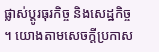ផ្លាស់ប្តូរធុរកិច្ច និងសេដ្ឋកិច្ច ។ យោងតាមសេចក្ដីប្រកាស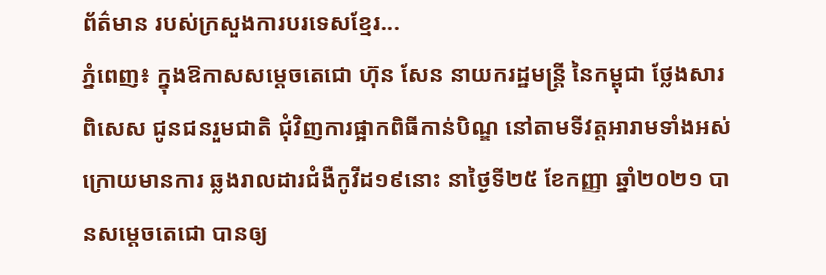ព័ត៌មាន របស់ក្រសួងការបរទេសខ្មែរ...
ភ្នំពេញ៖ ក្នុងឱកាសសម្តេចតេជោ ហ៊ុន សែន នាយករដ្ឋមន្ត្រី នៃកម្ពុជា ថ្លែងសារពិសេស ជូនជនរួមជាតិ ជុំវិញការផ្អាកពិធីកាន់បិណ្ឌ នៅតាមទីវត្តអារាមទាំងអស់ ក្រោយមានការ ឆ្លងរាលដារជំងឺកូវីដ១៩នោះ នាថ្ងៃទី២៥ ខែកញ្ញា ឆ្នាំ២០២១ បានសម្តេចតេជោ បានឲ្យ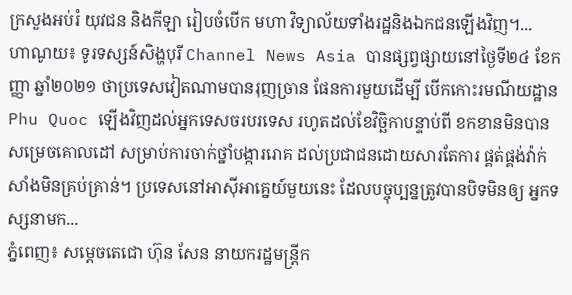ក្រសួងអប់រំ យុវជន និងកីឡា រៀបចំបើក មហា វិទ្យាល័យទាំងរដ្ឋនិងឯកជនឡើងវិញ។...
ហាណូយ៖ ទូរទស្សន៍សិង្ហបុរី Channel News Asia បានផ្សព្វផ្សាយនៅថ្ងៃទី២៤ ខែកញ្ញា ឆ្នាំ២០២១ ថាប្រទេសវៀតណាមបានរុញច្រាន ផែនការមួយដើម្បី បើកកោះរមណីយដ្ឋាន Phu Quoc ឡើងវិញដល់អ្នកទេសចរបរទេស រហូតដល់ខែវិច្ឆិកាបន្ទាប់ពី ខកខានមិនបានសម្រេចគោលដៅ សម្រាប់ការចាក់ថ្នាំបង្ការរោគ ដល់ប្រជាជនដោយសារតែការ ផ្គត់ផ្គង់វ៉ាក់សាំងមិនគ្រប់គ្រាន់។ ប្រទេសនៅអាស៊ីអាគ្នេយ៍មួយនេះ ដែលបច្ចុប្បន្នត្រូវបានបិទមិនឲ្យ អ្នកទស្សនាមក...
ភ្នំពេញ៖ សម្តេចតេជោ ហ៊ុន សែន នាយករដ្ឋមន្រ្តីក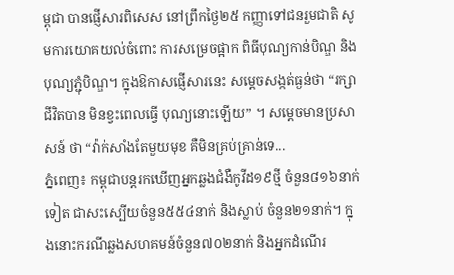ម្ពុជា បានផ្ញើសារពិសេស នៅព្រឹកថ្ងៃ២៥ កញ្ញាទៅជនរួមជាតិ សូមការយោគយល់ចំពោះ ការសម្រេចផ្អាក ពិធីបុណ្យកាន់បិណ្ឌ និងបុណ្យភ្ជុំបិណ្ឌ។ ក្នុងឱកាសផ្ញើសារនេះ សម្តេចសង្កត់ធ្ងន់ថា “រក្សាជីវិតបាន មិនខ្វះពេលធ្វើ បុណ្យនោះឡើយ” ។ សម្តេចមានប្រសាសន៍ ថា “វ៉ាក់សាំងតែមួយមុខ គឺមិនគ្រប់គ្រាន់ទេ...
ភ្នំពេញ៖ កម្ពុជាបន្តរកឃើញអ្នកឆ្លងជំងឺកូវីដ១៩ថ្មី ចំនួន៨១៦នាក់ទៀត ជាសះស្បើយចំនួន៥៥៤នាក់ និងស្លាប់ ចំនួន២១នាក់។ ក្នុងនោះករណីឆ្លងសហគមន៍ចំនួន៧០២នាក់ និងអ្នកដំណើរ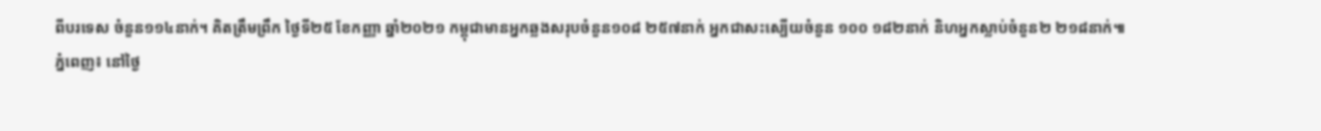ពីបរទេស ចំនួន១១៤នាក់។ គិតត្រឹមព្រឹក ថ្ងៃទី២៥ ខែកញ្ញា ឆ្នាំ២០២១ កម្ពុជាមានអ្នកឆ្លងសរុបចំនួន១០៨ ២៥៧នាក់ អ្នកជាសះស្បើយចំនួន ១០០ ១៨២នាក់ និហអ្នកស្លាប់ចំនួន២ ២១៨នាក់៕
ភ្នំពេញ៖ នៅថ្ងៃ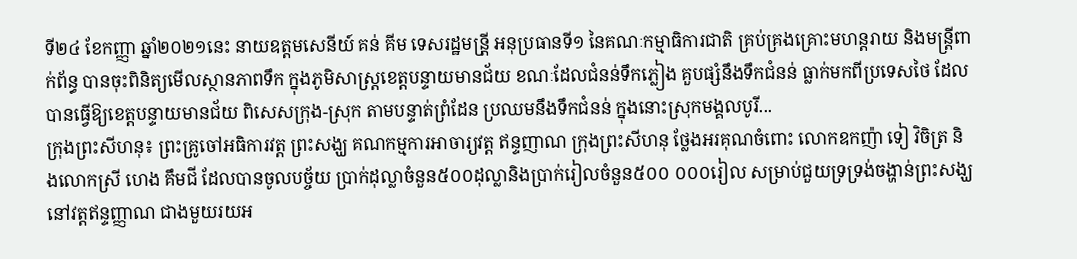ទី២៤ ខែកញ្ញា ឆ្នាំ២០២១នេះ នាយឧត្តមសេនីយ៍ គន់ គីម ទេសរដ្ឋមន្រី្ត អនុប្រធានទី១ នៃគណៈកម្មាធិការជាតិ គ្រប់គ្រងគ្រោះមហន្តរាយ និងមន្ត្រីពាក់ព័ន្ធ បានចុះពិនិត្យមើលស្ថានភាពទឹក ក្នុងភូមិសាស្រ្តខេត្តបន្ទាយមានជ័យ ខណៈដែលជំនន់ទឹកភ្លៀង គួបផ្សំនឹងទឹកជំនន់ ធ្លាក់មកពីប្រទេសថៃ ដែលបានធ្វើឱ្យខេត្តបន្ទាយមានជ័យ ពិសេសក្រុង-ស្រុក តាមបន្ទាត់ព្រំដែន ប្រឈមនឹងទឹកជំនន់ ក្នុងនោះស្រុកមង្គលបូរី...
ក្រុងព្រះសីហនុ៖ ព្រះគ្រូចៅអធិការវត្ត ព្រះសង្ឃ គណកម្មការអាចារ្យវត្ត ឥន្ទញាណ ក្រុងព្រះសីហនុ ថ្លែងអរគុណចំពោះ លោកឧកញ៉ា ទៀ វិចិត្រ និងលោកស្រី ហេង គឹមជី ដែលបានចូលបច្ច័យ ប្រាក់ដុល្លាចំនួន៥០០ដុល្លានិងប្រាក់រៀលចំនួន៥០០ ០០០រៀល សម្រាប់ជួយទ្រទ្រង់ចង្ហាន់ព្រះសង្ឃនៅវត្តឥន្ទញ្ញាណ ជាងមួយរយអ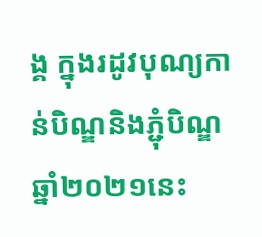ង្គ ក្នុងរដូវបុណ្យកាន់បិណ្ឌនិងភ្ជុំបិណ្ឌឆ្នាំ២០២១នេះ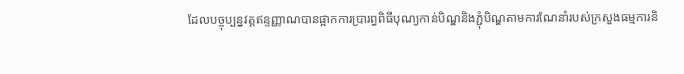ដែលបច្ចុប្បន្នវត្តឥន្ទញ្ញាណបានផ្អាកការប្រារព្ធពិធីបុណ្យកាន់បិណ្ឌនិងភ្ជុំបិណ្ឌតាមការណែនាំរបស់ក្រសួងធម្មការនិ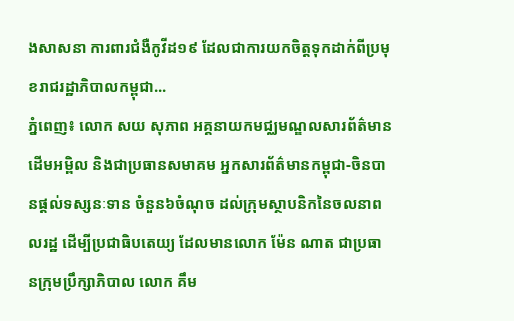ងសាសនា ការពារជំងឺកូវីដ១៩ ដែលជាការយកចិត្តទុកដាក់ពីប្រមុខរាជរដ្ឋាភិបាលកម្ពុជា...
ភ្នំពេញ៖ លោក សយ សុភាព អគ្គនាយកមជ្ឈមណ្ឌលសារព័ត៌មាន ដើមអម្ពិល និងជាប្រធានសមាគម អ្នកសារព័ត៌មានកម្ពុជា-ចិនបានផ្ដល់ទស្សនៈទាន ចំនួន៦ចំណុច ដល់ក្រុមស្ថាបនិកនៃចលនាពលរដ្ឋ ដើម្បីប្រជាធិបតេយ្យ ដែលមានលោក ម៉ែន ណាត ជាប្រធានក្រុមប្រឹក្សាភិបាល លោក គឹម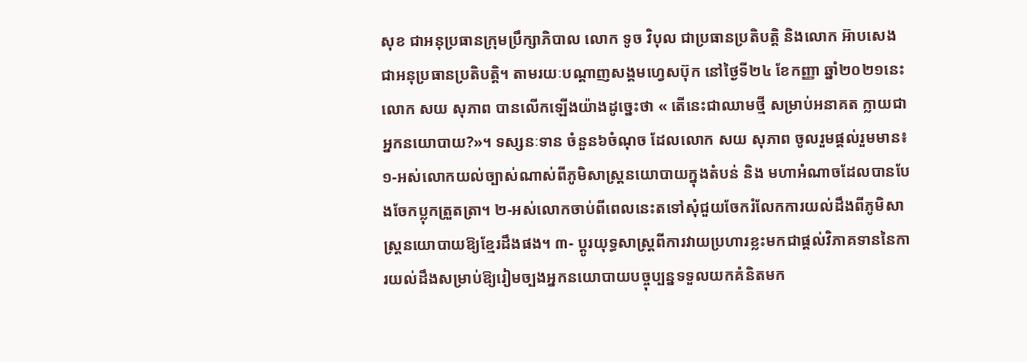សុខ ជាអនុប្រធានក្រុមប្រឹក្សាភិបាល លោក ទូច វិបុល ជាប្រធានប្រតិបត្តិ និងលោក អ៊ាបសេង ជាអនុប្រធានប្រតិបត្តិ។ តាមរយៈបណ្ដាញសង្គមហ្វេសប៊ុក នៅថ្ងៃទី២៤ ខែកញ្ញា ឆ្នាំ២០២១នេះ លោក សយ សុភាព បានលើកឡើងយ៉ាងដូច្នេះថា « តើនេះជាឈាមថ្មី សម្រាប់អនាគត ក្លាយជាអ្នកនយោបាយ?»។ ទស្សនៈទាន ចំនួន៦ចំណុច ដែលលោក សយ សុភាព ចូលរួមផ្តល់រួមមាន៖ ១-អស់លោកយល់ច្បាស់ណាស់ពីភូមិសាស្ត្រនយោបាយក្នុងតំបន់ និង មហាអំណាចដែលបានបែងចែកប្លុកត្រួតត្រា។ ២-អស់លោកចាប់ពីពេលនេះតទៅសុំជួយចែករំលែកការយល់ដឹងពីភូមិសាស្ត្រនយោបាយឱ្យខ្មែរដឹងផង។ ៣- ប្តូរយុទ្ធសាស្ត្រពីការវាយប្រហារខ្លះមកជាផ្តល់វិភាគទាននៃការយល់ដឹងសម្រាប់ឱ្យរៀមច្បងអ្នកនយោបាយបច្ចុប្បន្នទទួលយកគំនិតមក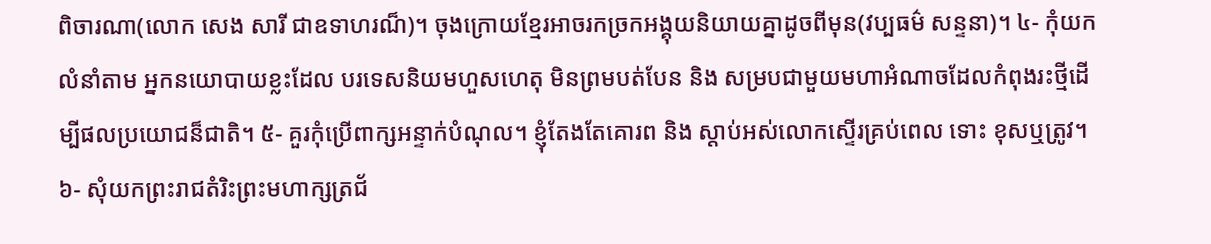ពិចារណា(លោក សេង សារី ជាឧទាហរណ៏)។ ចុងក្រោយខ្មែរអាចរកច្រកអង្គុយនិយាយគ្នាដូចពីមុន(វប្បធម៌ សន្ទនា)។ ៤- កុំយកលំនាំតាម អ្នកនយោបាយខ្លះដែល បរទេសនិយមហួសហេតុ មិនព្រមបត់បែន និង សម្របជាមួយមហាអំណាចដែលកំពុងរះថ្មីដើម្បីផលប្រយោជន៏ជាតិ។ ៥- គួរកុំប្រើពាក្សអន្ទាក់បំណុល។ ខ្ញុំតែងតែគោរព និង ស្តាប់អស់លោកស្ទើរគ្រប់ពេល ទោះ ខុសឬត្រូវ។ ៦- សុំយកព្រះរាជតំរិះព្រះមហាក្សត្រជ័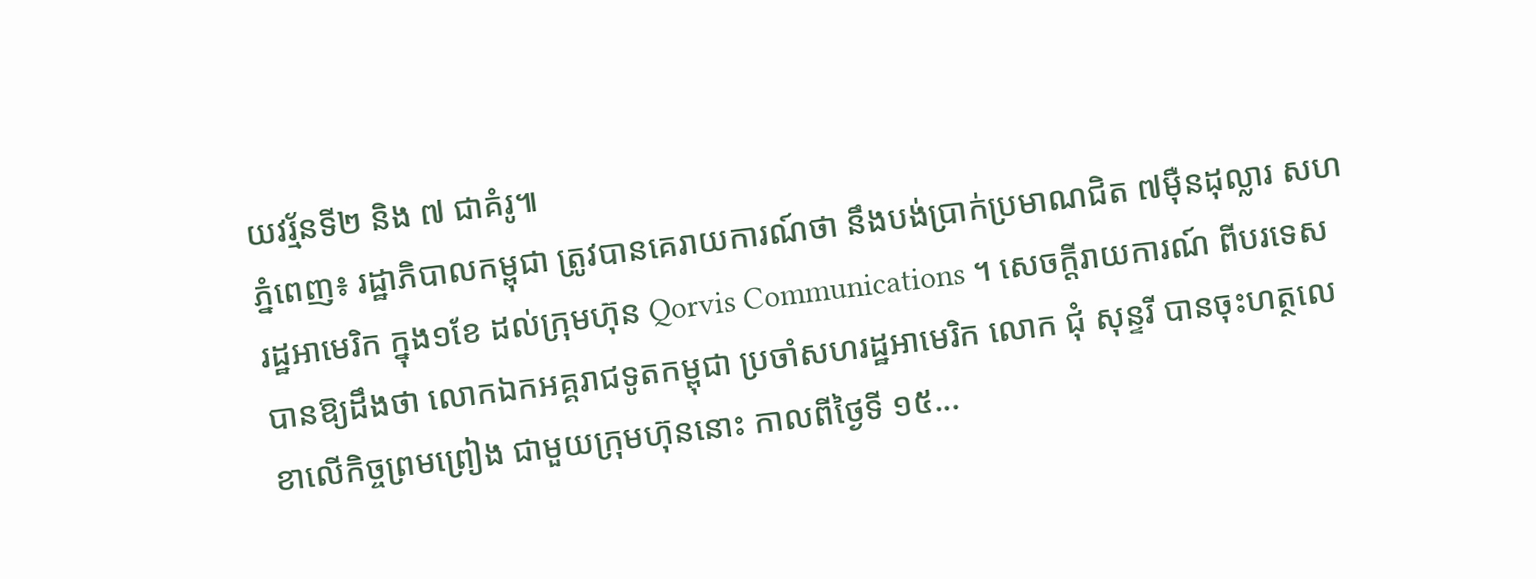យវរ័្មនទី២ និង ៧ ជាគំរូ៕
ភ្នំពេញ៖ រដ្ឋាភិបាលកម្ពុជា ត្រូវបានគេរាយការណ៍ថា នឹងបង់ប្រាក់ប្រមាណជិត ៧ម៉ឺនដុល្លារ សហរដ្ឋអាមេរិក ក្នុង១ខែ ដល់ក្រុមហ៊ុន Qorvis Communications ។ សេចក្តីរាយការណ៍ ពីបរទេសបានឱ្យដឹងថា លោកឯកអគ្គរាជទូតកម្ពុជា ប្រចាំសហរដ្ឋអាមេរិក លោក ជុំ សុន្ទរី បានចុះហត្ថលេខាលើកិច្ចព្រមព្រៀង ជាមួយក្រុមហ៊ុននោះ កាលពីថ្ងៃទី ១៥...